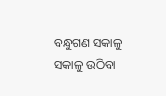ବନ୍ଧୁଗଣ ସକାଳୁ ସକାଳୁ ଉଠିବା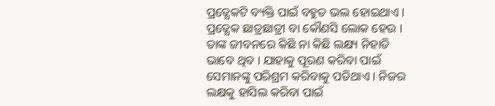ପ୍ରତ୍ଯେକଟି ବ୍ୟକ୍ତି ପାଇଁ ବହୁତ ଭଲ ହୋଇଥାଏ । ପ୍ରତ୍ଯେକ ଛାତ୍ରଛାତ୍ରୀ ବା କୌଣସି ଲୋକ ହେଉ । ତାଙ୍କ ଜୀବନରେ କିଛି ନା କିଛି ଲକ୍ଷ୍ୟ ନିହାତି ଭାବେ ଥିବ । ଯାହାକୁ ପୂରଣ କରିବା ପାଇଁ ସେମାନଙ୍କୁ ପରିଶ୍ରମ କରିବାକୁ ପଡିଥାଏ । ନିଜର ଲକ୍ଷକୁ ହାସିଲ କରିବା ପାଇଁ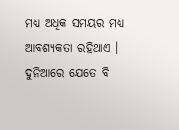ମଧ୍ୟ ଅଧିକ ସମୟର ମଧ୍ୟ ଆବଶ୍ୟକତା ରହିଥାଏ । ଦୁନିଆରେ ଯେତେ ବି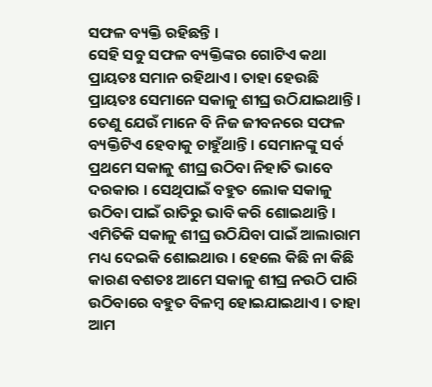ସଫଳ ବ୍ୟକ୍ତି ରହିଛନ୍ତି ।
ସେହି ସବୁ ସଫଳ ବ୍ୟକ୍ତିଙ୍କର ଗୋଟିଏ କଥା ପ୍ରାୟତଃ ସମାନ ରହିଥାଏ । ତାହା ହେଉଛି ପ୍ରାୟତଃ ସେମାନେ ସକାଳୁ ଶୀଘ୍ର ଉଠିଯାଇଥାନ୍ତି । ତେଣୁ ଯେଉଁ ମାନେ ବି ନିଜ ଜୀବନରେ ସଫଳ ବ୍ୟକ୍ତିଟିଏ ହେବାକୁ ଚାହୁଁଥାନ୍ତି । ସେମାନଙ୍କୁ ସର୍ବ ପ୍ରଥମେ ସକାଳୁ ଶୀଘ୍ର ଉଠିବା ନିହାତି ଭାବେ ଦରକାର । ସେଥିପାଇଁ ବହୁତ ଲୋକ ସକାଳୁ ଉଠିବା ପାଇଁ ରାତିରୁ ଭାବି କରି ଶୋଇଥାନ୍ତି ।
ଏମିତିକି ସକାଳୁ ଶୀଘ୍ର ଉଠିଯିବା ପାଇଁ ଆଲାରାମ ମଧ୍ୟ ଦେଇକି ଶୋଇଥାଉ । ହେଲେ କିଛି ନା କିଛି କାରଣ ବଶତଃ ଆମେ ସକାଳୁ ଶୀଘ୍ର ନଉଠି ପାରି ଉଠିବାରେ ବହୁତ ବିଳମ୍ବ ହୋଇଯାଇଥାଏ । ତାହା ଆମ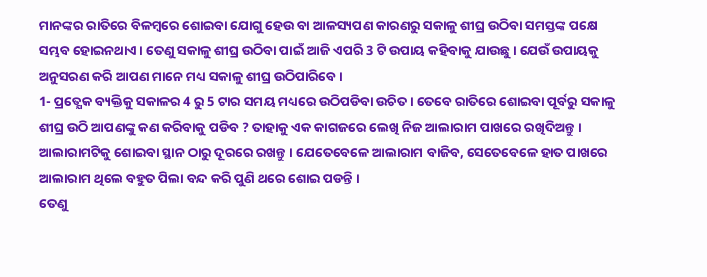ମାନଙ୍କର ରାତିରେ ବିଳମ୍ବରେ ଶୋଇବା ଯୋଗୁ ହେଉ ବା ଆଳସ୍ୟପଣ କାରଣରୁ ସକାଳୁ ଶୀଘ୍ର ଉଠିବା ସମସ୍ତଙ୍କ ପକ୍ଷେ ସମ୍ଭବ ହୋଇନଥାଏ । ତେଣୁ ସକାଳୁ ଶୀଘ୍ର ଉଠିବା ପାଇଁ ଆଜି ଏପରି 3 ଟି ଉପାୟ କହିବାକୁ ଯାଉଛୁ । ଯେଉଁ ଉପାୟକୁ ଅନୁସରଣ କରି ଆପଣ ମାନେ ମଧ୍ୟ ସକାଳୁ ଶୀଘ୍ର ଉଠିପାରିବେ ।
1- ପ୍ରତ୍ଯେକ ବ୍ୟକ୍ତିକୁ ସକାଳର 4 ରୁ 5 ଟାର ସମୟ ମଧ୍ୟରେ ଉଠିପଡିବା ଉଚିତ । ତେବେ ରାତିରେ ଶୋଇବା ପୂର୍ବରୁ ସକାଳୁ ଶୀଘ୍ର ଉଠି ଆପଣଙ୍କୁ କଣ କରିବାକୁ ପଡିବ ? ତାହାକୁ ଏକ କାଗଜରେ ଲେଖି ନିଜ ଆଲାରାମ ପାଖରେ ରଖିଦିଅନ୍ତୁ । ଆଲାରାମଟିକୁ ଶୋଇବା ସ୍ଥାନ ଠାରୁ ଦୂରରେ ରଖନ୍ତୁ । ଯେତେବେଳେ ଆଲାରାମ ବାଜିବ, ସେତେବେଳେ ହାତ ପାଖରେ ଆଲାରାମ ଥିଲେ ବହୁତ ପିଲା ବନ୍ଦ କରି ପୁଣି ଥରେ ଶୋଇ ପଡନ୍ତି ।
ତେଣୁ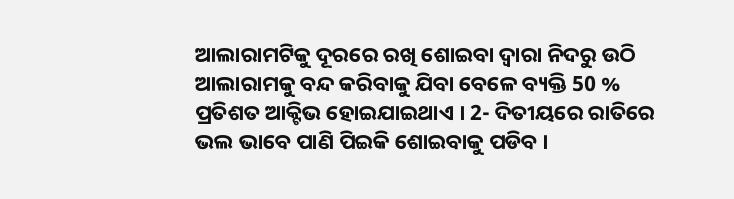ଆଲାରାମଟିକୁ ଦୂରରେ ରଖି ଶୋଇବା ଦ୍ଵାରା ନିଦରୁ ଉଠି ଆଲାରାମକୁ ବନ୍ଦ କରିବାକୁ ଯିବା ବେଳେ ବ୍ୟକ୍ତି 50 % ପ୍ରତିଶତ ଆକ୍ଟିଭ ହୋଇଯାଇଥାଏ । 2- ଦିତୀୟରେ ରାତିରେ ଭଲ ଭାବେ ପାଣି ପିଇକି ଶୋଇବାକୁ ପଡିବ ।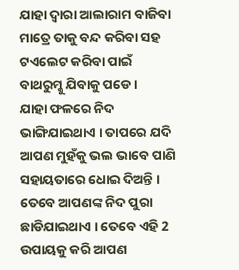ଯାହା ଦ୍ଵାରା ଆଲାରାମ ବାଜିବା ମାତ୍ରେ ତାକୁ ବନ୍ଦ କରିବା ସହ ଟଏଲେଟ କରିବା ପାଇଁ ବାଥରୁମ୍କୁ ଯିବାକୁ ପଡେ ।
ଯାହା ଫଳରେ ନିଦ ଭାଙ୍ଗିଯାଇଥାଏ । ତାପରେ ଯଦି ଆପଣ ମୁହଁକୁ ଭଲ ଭାବେ ପାଣି ସହାୟତାରେ ଧୋଇ ଦିଅନ୍ତି । ତେବେ ଆପଣଙ୍କ ନିଦ ପୁରା ଛାଡିଯାଇଥାଏ । ତେବେ ଏହି 2 ଉପାୟକୁ କରି ଆପଣ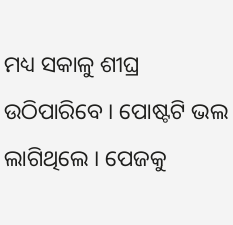ମଧ୍ୟ ସକାଳୁ ଶୀଘ୍ର ଉଠିପାରିବେ । ପୋଷ୍ଟଟି ଭଲ ଲାଗିଥିଲେ । ପେଜକୁ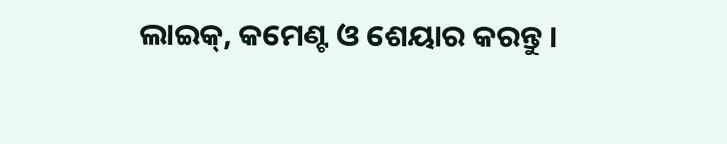ଲାଇକ୍, କମେଣ୍ଟ ଓ ଶେୟାର କରନ୍ତୁ ।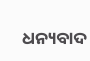ଧନ୍ୟବାଦ